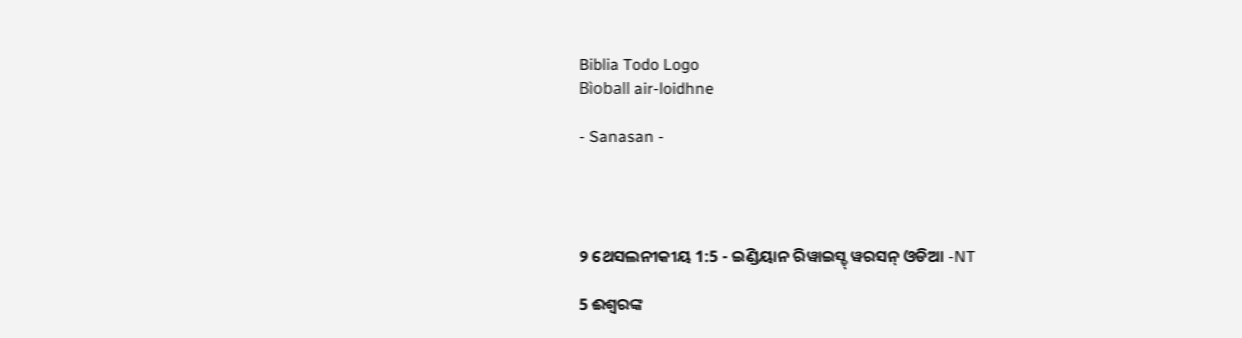Biblia Todo Logo
Bìoball air-loidhne

- Sanasan -




୨ ଥେସଲନୀକୀୟ 1:5 - ଇଣ୍ଡିୟାନ ରିୱାଇସ୍ଡ୍ ୱରସନ୍ ଓଡିଆ -NT

5 ଈଶ୍ବରଙ୍କ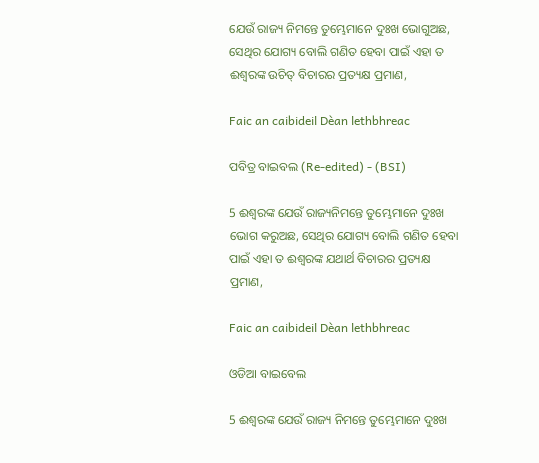ଯେଉଁ ରାଜ୍ୟ ନିମନ୍ତେ ତୁମ୍ଭେମାନେ ଦୁଃଖ ଭୋଗୁଅଛ, ସେଥିର ଯୋଗ୍ୟ ବୋଲି ଗଣିତ ହେବା ପାଇଁ ଏହା ତ ଈଶ୍ବରଙ୍କ ଉଚିତ୍ ବିଚାରର ପ୍ରତ୍ୟକ୍ଷ ପ୍ରମାଣ,

Faic an caibideil Dèan lethbhreac

ପବିତ୍ର ବାଇବଲ (Re-edited) - (BSI)

5 ଈଶ୍ଵରଙ୍କ ଯେଉଁ ରାଜ୍ୟନିମନ୍ତେ ତୁମ୍ଭେମାନେ ଦୁଃଖ ଭୋଗ କରୁଅଛ, ସେଥିର ଯୋଗ୍ୟ ବୋଲି ଗଣିତ ହେବା ପାଇଁ ଏହା ତ ଈଶ୍ଵରଙ୍କ ଯଥାର୍ଥ ବିଚାରର ପ୍ରତ୍ୟକ୍ଷ ପ୍ରମାଣ,

Faic an caibideil Dèan lethbhreac

ଓଡିଆ ବାଇବେଲ

5 ଈଶ୍ୱରଙ୍କ ଯେଉଁ ରାଜ୍ୟ ନିମନ୍ତେ ତୁମ୍ଭେମାନେ ଦୁଃଖ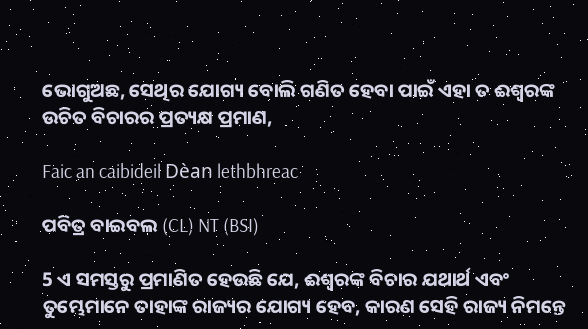ଭୋଗୁଅଛ, ସେଥିର ଯୋଗ୍ୟ ବୋଲି ଗଣିତ ହେବା ପାଇଁ ଏହା ତ ଈଶ୍ୱରଙ୍କ ଉଚିତ ବିଚାରର ପ୍ରତ୍ୟକ୍ଷ ପ୍ରମାଣ,

Faic an caibideil Dèan lethbhreac

ପବିତ୍ର ବାଇବଲ (CL) NT (BSI)

5 ଏ ସମସ୍ତରୁ ପ୍ରମାଣିତ ହେଉଛି ଯେ, ଈଶ୍ୱରଙ୍କ ବିଚାର ଯଥାର୍ଥ ଏବଂ ତୁମ୍ଭେମାନେ ତାହାଙ୍କ ରାଜ୍ୟର ଯୋଗ୍ୟ ହେବ, କାରଣ ସେହି ରାଜ୍ୟ ନିମନ୍ତେ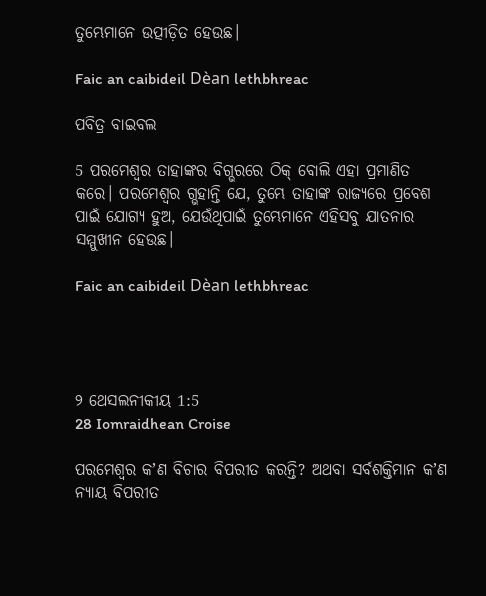ତୁମ୍ଭେମାନେ ଉତ୍ପୀଡ଼ିତ ହେଉଛ।

Faic an caibideil Dèan lethbhreac

ପବିତ୍ର ବାଇବଲ

5 ପରମେଶ୍ୱର ତାହାଙ୍କର ବିଗ୍ଭରରେ ଠିକ୍ ବୋଲି ଏହା ପ୍ରମାଣିତ କରେ। ପରମେଶ୍ୱର ଗ୍ଭହାନ୍ତି ଯେ, ତୁମ୍ଭେ ତାହାଙ୍କ ରାଜ୍ୟରେ ପ୍ରବେଶ ପାଇଁ ଯୋଗ୍ୟ ହୁଅ, ଯେଉଁଥିପାଇଁ ତୁମ୍ଭେମାନେ ଏହିସବୁ ଯାତନାର ସମ୍ମୁଖୀନ ହେଉଛ।

Faic an caibideil Dèan lethbhreac




୨ ଥେସଲନୀକୀୟ 1:5
28 Iomraidhean Croise

ପରମେଶ୍ୱର କʼଣ ବିଚାର ବିପରୀତ କରନ୍ତି? ଅଥବା ସର୍ବଶକ୍ତିମାନ କʼଣ ନ୍ୟାୟ ବିପରୀତ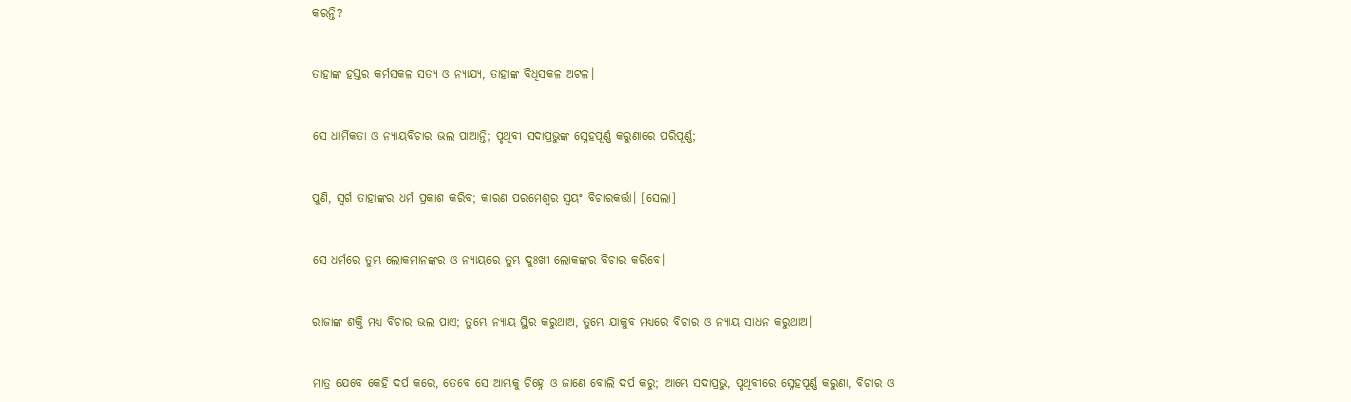କରନ୍ତି?


ତାହାଙ୍କ ହସ୍ତର କର୍ମସକଳ ସତ୍ୟ ଓ ନ୍ୟାଯ୍ୟ, ତାହାଙ୍କ ବିଧିସକଳ ଅଟଳ।


ସେ ଧାର୍ମିକତା ଓ ନ୍ୟାୟବିଚାର ଭଲ ପାଆନ୍ତି; ପୃଥିବୀ ସଦାପ୍ରଭୁଙ୍କ ସ୍ନେହପୂର୍ଣ୍ଣ କରୁଣାରେ ପରିପୂର୍ଣ୍ଣ;


ପୁଣି, ସ୍ୱର୍ଗ ତାହାଙ୍କର ଧର୍ମ ପ୍ରକାଶ କରିବ; କାରଣ ପରମେଶ୍ୱର ସ୍ୱୟଂ ବିଚାରକର୍ତ୍ତା। [ସେଲା]


ସେ ଧର୍ମରେ ତୁମ୍ଭ ଲୋକମାନଙ୍କର ଓ ନ୍ୟାୟରେ ତୁମ୍ଭ ଦୁଃଖୀ ଲୋକଙ୍କର ବିଚାର କରିବେ।


ରାଜାଙ୍କ ଶକ୍ତି ମଧ୍ୟ ବିଚାର ଭଲ ପାଏ; ତୁମ୍ଭେ ନ୍ୟାୟ ସ୍ଥିର କରୁଥାଅ, ତୁମ୍ଭେ ଯାକୁବ ମଧ୍ୟରେ ବିଚାର ଓ ନ୍ୟାୟ ସାଧନ କରୁଥାଅ।


ମାତ୍ର ଯେବେ କେହି ଦର୍ପ କରେ, ତେବେ ସେ ଆମ୍ଭକୁ ଚିହ୍ନେ ଓ ଜାଣେ ବୋଲି ଦର୍ପ କରୁ; ଆମ୍ଭେ ସଦାପ୍ରଭୁ, ପୃଥିବୀରେ ସ୍ନେହପୂର୍ଣ୍ଣ କରୁଣା, ବିଚାର ଓ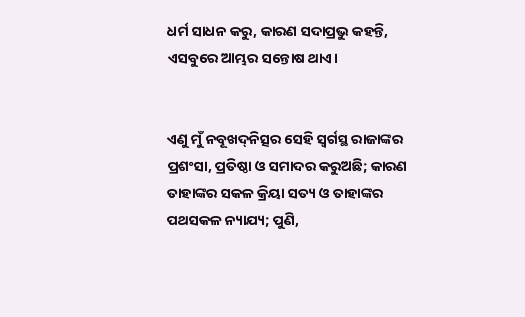ଧର୍ମ ସାଧନ କରୁ, କାରଣ ସଦାପ୍ରଭୁ କହନ୍ତି, ଏସବୁରେ ଆମ୍ଭର ସନ୍ତୋଷ ଥାଏ।


ଏଣୁ ମୁଁ ନବୂଖଦ୍‍ନିତ୍ସର ସେହି ସ୍ୱର୍ଗସ୍ଥ ରାଜାଙ୍କର ପ୍ରଶଂସା, ପ୍ରତିଷ୍ଠା ଓ ସମାଦର କରୁଅଛି; କାରଣ ତାହାଙ୍କର ସକଳ କ୍ରିୟା ସତ୍ୟ ଓ ତାହାଙ୍କର ପଥସକଳ ନ୍ୟାଯ୍ୟ; ପୁଣି,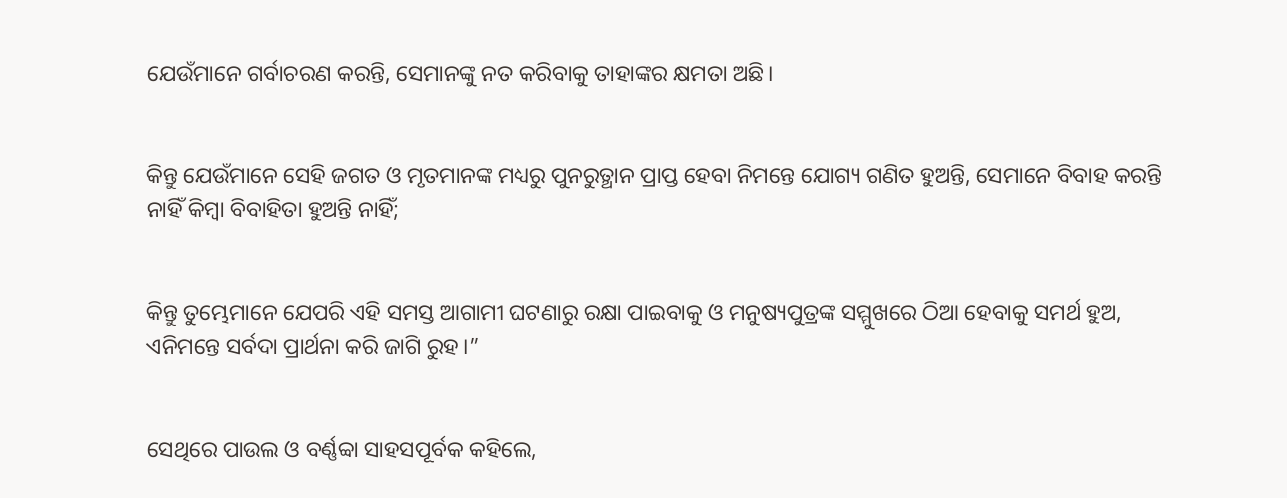ଯେଉଁମାନେ ଗର୍ବାଚରଣ କରନ୍ତି, ସେମାନଙ୍କୁ ନତ କରିବାକୁ ତାହାଙ୍କର କ୍ଷମତା ଅଛି।


କିନ୍ତୁ ଯେଉଁମାନେ ସେହି ଜଗତ ଓ ମୃତମାନଙ୍କ ମଧ୍ୟରୁ ପୁନରୁତ୍ଥାନ ପ୍ରାପ୍ତ ହେବା ନିମନ୍ତେ ଯୋଗ୍ୟ ଗଣିତ ହୁଅନ୍ତି, ସେମାନେ ବିବାହ କରନ୍ତି ନାହିଁ କିମ୍ବା ବିବାହିତା ହୁଅନ୍ତି ନାହିଁ;


କିନ୍ତୁ ତୁମ୍ଭେମାନେ ଯେପରି ଏହି ସମସ୍ତ ଆଗାମୀ ଘଟଣାରୁ ରକ୍ଷା ପାଇବାକୁ ଓ ମନୁଷ୍ୟପୁତ୍ରଙ୍କ ସମ୍ମୁଖରେ ଠିଆ ହେବାକୁ ସମର୍ଥ ହୁଅ, ଏନିମନ୍ତେ ସର୍ବଦା ପ୍ରାର୍ଥନା କରି ଜାଗି ରୁହ।”


ସେଥିରେ ପାଉଲ ଓ ବର୍ଣ୍ଣବ୍ବା ସାହସପୂର୍ବକ କହିଲେ,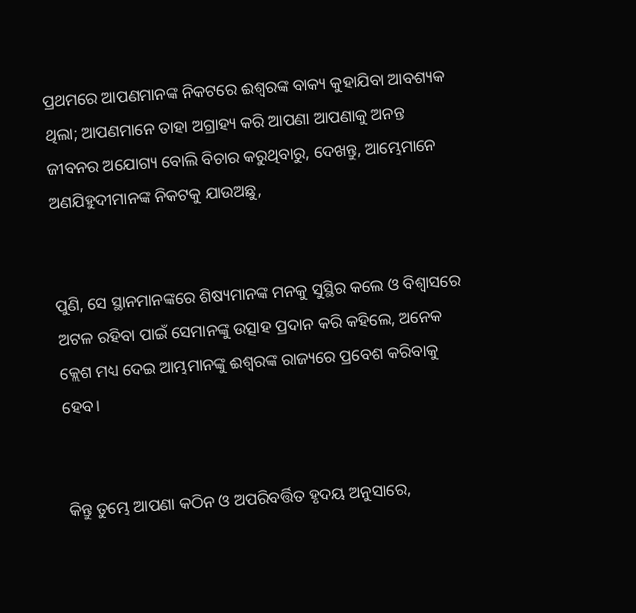ପ୍ରଥମରେ ଆପଣମାନଙ୍କ ନିକଟରେ ଈଶ୍ବରଙ୍କ ବାକ୍ୟ କୁହାଯିବା ଆବଶ୍ୟକ ଥିଲା; ଆପଣମାନେ ତାହା ଅଗ୍ରାହ୍ୟ କରି ଆପଣା ଆପଣାକୁ ଅନନ୍ତ ଜୀବନର ଅଯୋଗ୍ୟ ବୋଲି ବିଚାର କରୁଥିବାରୁ, ଦେଖନ୍ତୁ, ଆମ୍ଭେମାନେ ଅଣଯିହୁଦୀମାନଙ୍କ ନିକଟକୁ ଯାଉଅଛୁ,


ପୁଣି, ସେ ସ୍ଥାନମାନଙ୍କରେ ଶିଷ୍ୟମାନଙ୍କ ମନକୁ ସୁସ୍ଥିର କଲେ ଓ ବିଶ୍ୱାସରେ ଅଟଳ ରହିବା ପାଇଁ ସେମାନଙ୍କୁ ଉତ୍ସାହ ପ୍ରଦାନ କରି କହିଲେ, ଅନେକ କ୍ଲେଶ ମଧ୍ୟ ଦେଇ ଆମ୍ଭମାନଙ୍କୁ ଈଶ୍ବରଙ୍କ ରାଜ୍ୟରେ ପ୍ରବେଶ କରିବାକୁ ହେବ।


କିନ୍ତୁ ତୁମ୍ଭେ ଆପଣା କଠିନ ଓ ଅପରିବର୍ତ୍ତିତ ହୃଦୟ ଅନୁସାରେ,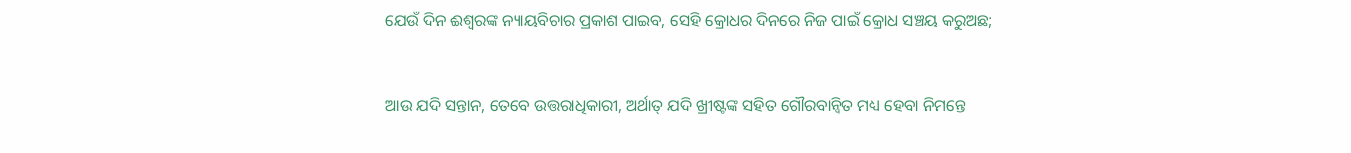ଯେଉଁ ଦିନ ଈଶ୍ବରଙ୍କ ନ୍ୟାୟବିଚାର ପ୍ରକାଶ ପାଇବ, ସେହି କ୍ରୋଧର ଦିନରେ ନିଜ ପାଇଁ କ୍ରୋଧ ସଞ୍ଚୟ କରୁଅଛ;


ଆଉ ଯଦି ସନ୍ତାନ, ତେବେ ଉତ୍ତରାଧିକାରୀ, ଅର୍ଥାତ୍‍ ଯଦି ଖ୍ରୀଷ୍ଟଙ୍କ ସହିତ ଗୌରବାନ୍ୱିତ ମଧ୍ୟ ହେବା ନିମନ୍ତେ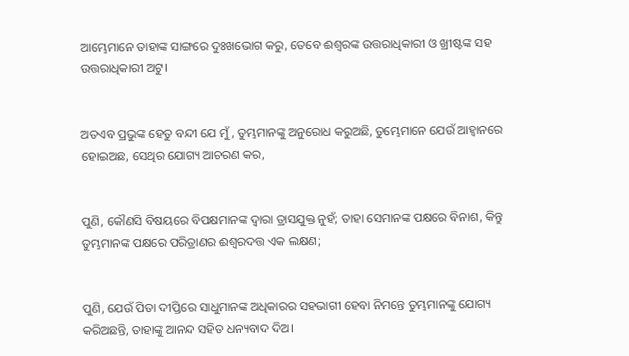ଆମ୍ଭେମାନେ ତାହାଙ୍କ ସାଙ୍ଗରେ ଦୁଃଖଭୋଗ କରୁ, ତେବେ ଈଶ୍ବରଙ୍କ ଉତ୍ତରାଧିକାରୀ ଓ ଖ୍ରୀଷ୍ଟଙ୍କ ସହ ଉତ୍ତରାଧିକାରୀ ଅଟୁ।


ଅତଏବ ପ୍ରଭୁଙ୍କ ହେତୁ ବନ୍ଦୀ ଯେ ମୁଁ, ତୁମ୍ଭମାନଙ୍କୁ ଅନୁରୋଧ କରୁଅଛି, ତୁମ୍ଭେମାନେ ଯେଉଁ ଆହ୍ୱାନରେ ହୋଇଅଛ, ସେଥିର ଯୋଗ୍ୟ ଆଚରଣ କର,


ପୁଣି, କୌଣସି ବିଷୟରେ ବିପକ୍ଷମାନଙ୍କ ଦ୍ୱାରା ତ୍ରାସଯୁକ୍ତ ନୁହଁ; ତାହା ସେମାନଙ୍କ ପକ୍ଷରେ ବିନାଶ, କିନ୍ତୁ ତୁମ୍ଭମାନଙ୍କ ପକ୍ଷରେ ପରିତ୍ରାଣର ଈଶ୍ବରଦତ୍ତ ଏକ ଲକ୍ଷଣ;


ପୁଣି, ଯେଉଁ ପିତା ଦୀପ୍ତିରେ ସାଧୁମାନଙ୍କ ଅଧିକାରର ସହଭାଗୀ ହେବା ନିମନ୍ତେ ତୁମ୍ଭମାନଙ୍କୁ ଯୋଗ୍ୟ କରିଅଛନ୍ତି, ତାହାଙ୍କୁ ଆନନ୍ଦ ସହିତ ଧନ୍ୟବାଦ ଦିଅ।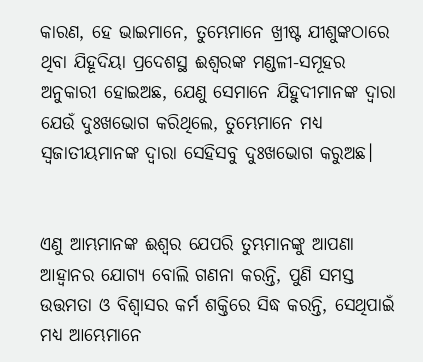କାରଣ, ହେ ଭାଇମାନେ, ତୁମ୍ଭେମାନେ ଖ୍ରୀଷ୍ଟ ଯୀଶୁଙ୍କଠାରେ ଥିବା ଯିହୂଦିୟା ପ୍ରଦେଶସ୍ଥ ଈଶ୍ବରଙ୍କ ମଣ୍ଡଳୀ-ସମୂହର ଅନୁକାରୀ ହୋଇଅଛ, ଯେଣୁ ସେମାନେ ଯିହୁଦୀମାନଙ୍କ ଦ୍ୱାରା ଯେଉଁ ଦୁଃଖଭୋଗ କରିଥିଲେ, ତୁମ୍ଭେମାନେ ମଧ୍ୟ ସ୍ୱଜାତୀୟମାନଙ୍କ ଦ୍ୱାରା ସେହିସବୁ ଦୁଃଖଭୋଗ କରୁଅଛ।


ଏଣୁ ଆମ୍ଭମାନଙ୍କ ଈଶ୍ବର ଯେପରି ତୁମ୍ଭମାନଙ୍କୁ ଆପଣା ଆହ୍ୱାନର ଯୋଗ୍ୟ ବୋଲି ଗଣନା କରନ୍ତି, ପୁଣି ସମସ୍ତ ଉତ୍ତମତା ଓ ବିଶ୍ୱାସର କର୍ମ ଶକ୍ତିରେ ସିଦ୍ଧ କରନ୍ତି, ସେଥିପାଇଁ ମଧ୍ୟ ଆମ୍ଭେମାନେ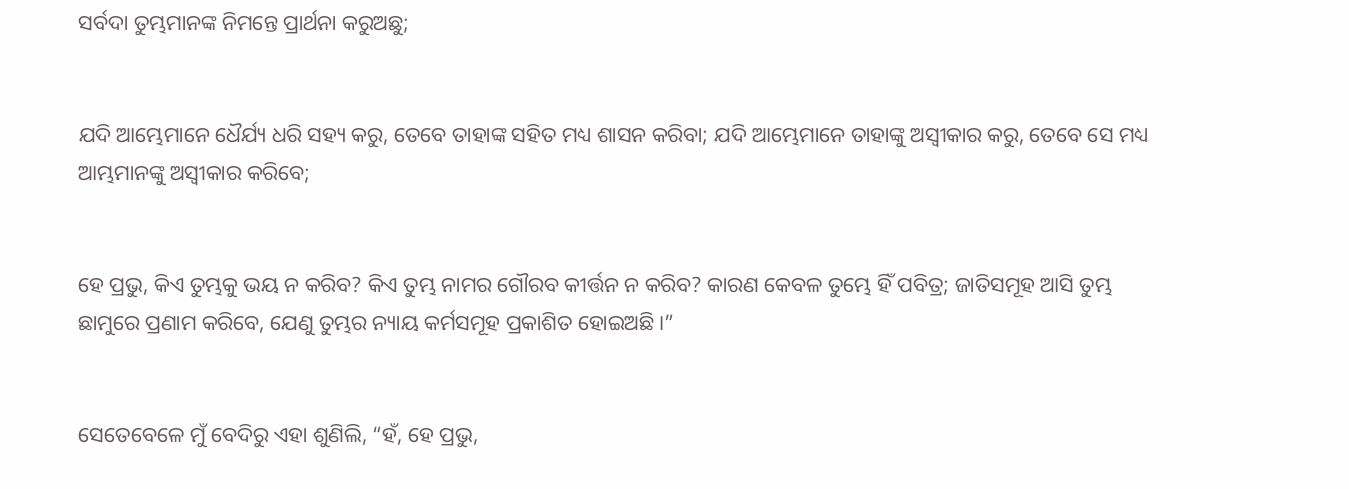ସର୍ବଦା ତୁମ୍ଭମାନଙ୍କ ନିମନ୍ତେ ପ୍ରାର୍ଥନା କରୁଅଛୁ;


ଯଦି ଆମ୍ଭେମାନେ ଧୈର୍ଯ୍ୟ ଧରି ସହ୍ୟ କରୁ, ତେବେ ତାହାଙ୍କ ସହିତ ମଧ୍ୟ ଶାସନ କରିବା; ଯଦି ଆମ୍ଭେମାନେ ତାହାଙ୍କୁ ଅସ୍ୱୀକାର କରୁ, ତେବେ ସେ ମଧ୍ୟ ଆମ୍ଭମାନଙ୍କୁ ଅସ୍ୱୀକାର କରିବେ;


ହେ ପ୍ରଭୁ, କିଏ ତୁମ୍ଭକୁ ଭୟ ନ କରିବ? କିଏ ତୁମ୍ଭ ନାମର ଗୌରବ କୀର୍ତ୍ତନ ନ କରିବ? କାରଣ କେବଳ ତୁମ୍ଭେ ହିଁ ପବିତ୍ର; ଜାତିସମୂହ ଆସି ତୁମ୍ଭ ଛାମୁରେ ପ୍ରଣାମ କରିବେ, ଯେଣୁ ତୁମ୍ଭର ନ୍ୟାୟ କର୍ମସମୂହ ପ୍ରକାଶିତ ହୋଇଅଛି।”


ସେତେବେଳେ ମୁଁ ବେଦିରୁ ଏହା ଶୁଣିଲି, “ହଁ, ହେ ପ୍ରଭୁ,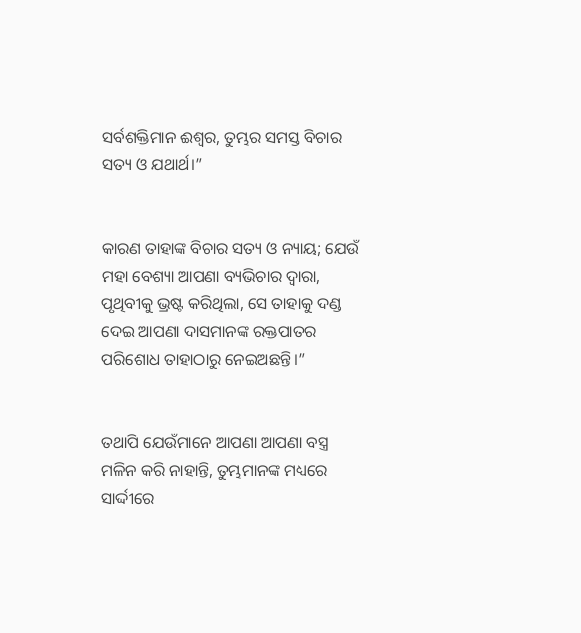ସର୍ବଶକ୍ତିମାନ ଈଶ୍ବର, ତୁମ୍ଭର ସମସ୍ତ ବିଚାର ସତ୍ୟ ଓ ଯଥାର୍ଥ।”


କାରଣ ତାହାଙ୍କ ବିଚାର ସତ୍ୟ ଓ ନ୍ୟାୟ; ଯେଉଁ ମହା ବେଶ୍ୟା ଆପଣା ବ୍ୟଭିଚାର ଦ୍ୱାରା, ପୃଥିବୀକୁ ଭ୍ରଷ୍ଟ କରିଥିଲା, ସେ ତାହାକୁ ଦଣ୍ଡ ଦେଇ ଆପଣା ଦାସମାନଙ୍କ ରକ୍ତପାତର ପରିଶୋଧ ତାହାଠାରୁ ନେଇଅଛନ୍ତି।”


ତଥାପି ଯେଉଁମାନେ ଆପଣା ଆପଣା ବସ୍ତ୍ର ମଳିନ କରି ନାହାନ୍ତି, ତୁମ୍ଭମାନଙ୍କ ମଧ୍ୟରେ ସାର୍ଦ୍ଦୀରେ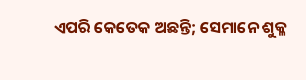ଏପରି କେତେକ ଅଛନ୍ତି; ସେମାନେ ଶୁକ୍ଳ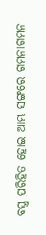ବସ୍ତ୍ର ପରିହିତ ହୋଇ ଆମ୍ଭ ସଙ୍ଗରେ ଗମନାଗମନ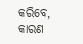କରିବେ, କାରଣ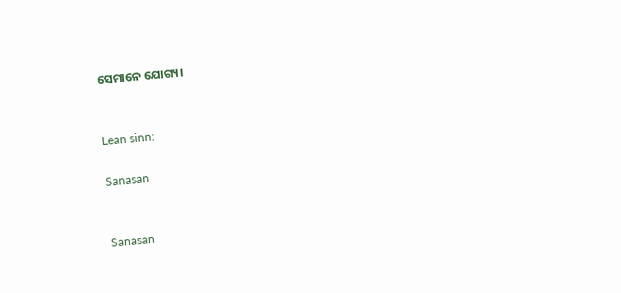ସେମାନେ ଯୋଗ୍ୟ।


Lean sinn:

Sanasan


Sanasan